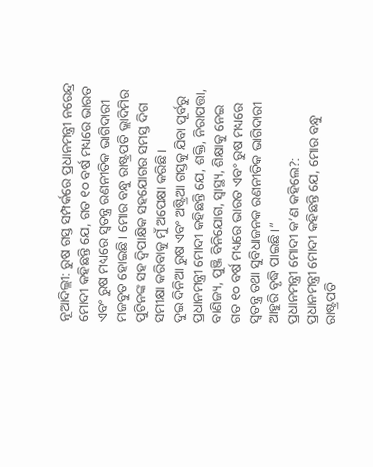ନୂଆଦିଲ୍ଲୀ: ରୁଷ ଗସ୍ତ ସମ୍ପର୍କରେ ପ୍ରଧାନମନ୍ତ୍ରୀ ନରେନ୍ଦ୍ର ମୋଦୀ କହିଛନ୍ତି ଯେ, ଗତ ୧୦ ବର୍ଷ ମଧ୍ୟରେ ଭାରତ ଏବଂ ରୁଷ ମଧ୍ୟରେ ସ୍ୱତନ୍ତ୍ର ରଣନୀତିକ ଭାଗିଦାରୀ ମଜବୁତ ହୋଇଛି। ମୋର ବନ୍ଧୁ ରାଷ୍ଟ୍ରପତି ଭ୍ଲାଦିମିର ପୁଟିନଙ୍କ ସହ ଦ୍ୱିପାକ୍ଷିକ ସହଯୋଗର ସମସ୍ତ ଦିଗ ସମୀକ୍ଷା କରିବାକୁ ମୁଁ ଅପେକ୍ଷା କରିଛି।
ଦୁଇ ଦିନିଆ ରୁଷ ଏବଂ ଅଷ୍ଟ୍ରିଆ ଗସ୍ତକୁ ଯିବା ପୂର୍ବରୁ ପ୍ରଧାନମନ୍ତ୍ରୀ ମୋଦୀ କହିଛନ୍ତି ଯେ, ଶକ୍ତି, ନିରାପତ୍ତା, ବାଣିଜ୍ୟ, ପୁଞ୍ଜି ବିନିଯୋଗ, ସ୍ୱାସ୍ଥ୍ୟ, ଶିକ୍ଷାକୁ ନେଇ ଗତ ୧୦ ବର୍ଷ ମଧ୍ୟରେ ଭାରତ ଏବଂ ରୁଷ ମଧ୍ୟରେ ସ୍ୱତନ୍ତ୍ର ତଥା ସୁବିଧାଜନକ ରଣନୀତିକ ଭାଗିଦାରୀ ଆହୁରି ବୃଦ୍ଧି ପାଇଛି।”
ପ୍ରଧାନମନ୍ତ୍ରୀ ମୋଦୀ କ’ଣ କହିଲେ?:
ପ୍ରଧାନମନ୍ତ୍ରୀ ମୋଦୀ କହିଛନ୍ତି ଯେ, ମୋର ବନ୍ଧୁ ରାଷ୍ଟ୍ରପତି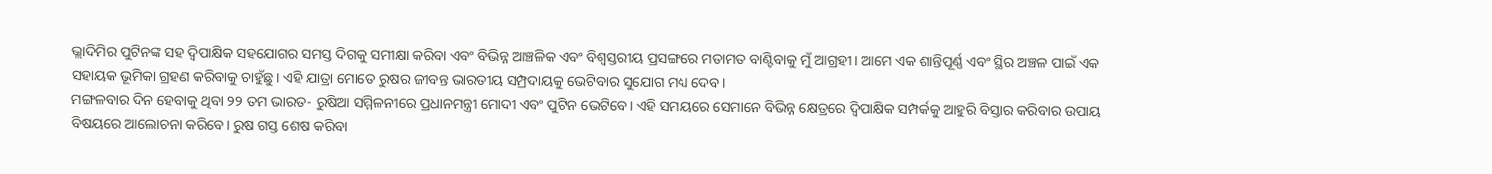ଭ୍ଲାଦିମିର ପୁଟିନଙ୍କ ସହ ଦ୍ୱିପାକ୍ଷିକ ସହଯୋଗର ସମସ୍ତ ଦିଗକୁ ସମୀକ୍ଷା କରିବା ଏବଂ ବିଭିନ୍ନ ଆଞ୍ଚଳିକ ଏବଂ ବିଶ୍ୱସ୍ତରୀୟ ପ୍ରସଙ୍ଗରେ ମତାମତ ବାଣ୍ଟିବାକୁ ମୁଁ ଆଗ୍ରହୀ। ଆମେ ଏକ ଶାନ୍ତିପୂର୍ଣ୍ଣ ଏବଂ ସ୍ଥିର ଅଞ୍ଚଳ ପାଇଁ ଏକ ସହାୟକ ଭୂମିକା ଗ୍ରହଣ କରିବାକୁ ଚାହୁଁଛୁ। ଏହି ଯାତ୍ରା ମୋତେ ରୁଷର ଜୀବନ୍ତ ଭାରତୀୟ ସମ୍ପ୍ରଦାୟକୁ ଭେଟିବାର ସୁଯୋଗ ମଧ୍ୟ ଦେବ।
ମଙ୍ଗଳବାର ଦିନ ହେବାକୁ ଥିବା ୨୨ ତମ ଭାରତ- ରୁଷିଆ ସମ୍ମିଳନୀରେ ପ୍ରଧାନମନ୍ତ୍ରୀ ମୋଦୀ ଏବଂ ପୁଟିନ ଭେଟିବେ। ଏହି ସମୟରେ ସେମାନେ ବିଭିନ୍ନ କ୍ଷେତ୍ରରେ ଦ୍ୱିପାକ୍ଷିକ ସମ୍ପର୍କକୁ ଆହୁରି ବିସ୍ତାର କରିବାର ଉପାୟ ବିଷୟରେ ଆଲୋଚନା କରିବେ। ରୁଷ ଗସ୍ତ ଶେଷ କରିବା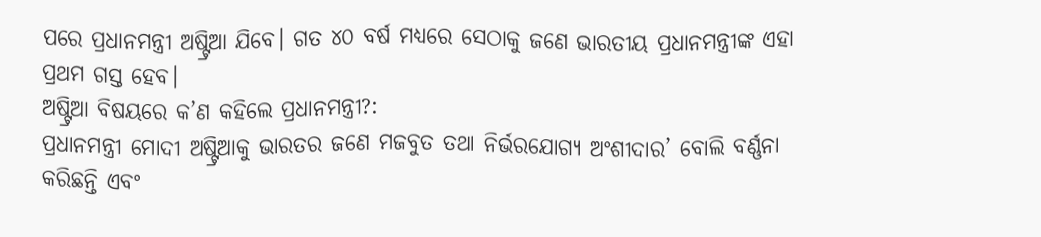ପରେ ପ୍ରଧାନମନ୍ତ୍ରୀ ଅଷ୍ଟ୍ରିଆ ଯିବେ। ଗତ ୪୦ ବର୍ଷ ମଧ୍ୟରେ ସେଠାକୁ ଜଣେ ଭାରତୀୟ ପ୍ରଧାନମନ୍ତ୍ରୀଙ୍କ ଏହା ପ୍ରଥମ ଗସ୍ତ ହେବ।
ଅଷ୍ଟ୍ରିଆ ବିଷୟରେ କ’ଣ କହିଲେ ପ୍ରଧାନମନ୍ତ୍ରୀ?:
ପ୍ରଧାନମନ୍ତ୍ରୀ ମୋଦୀ ଅଷ୍ଟ୍ରିଆକୁ ଭାରତର ଜଣେ ମଜବୁତ ତଥା ନିର୍ଭରଯୋଗ୍ୟ ଅଂଶୀଦାର’ ବୋଲି ବର୍ଣ୍ଣନା କରିଛନ୍ତି ଏବଂ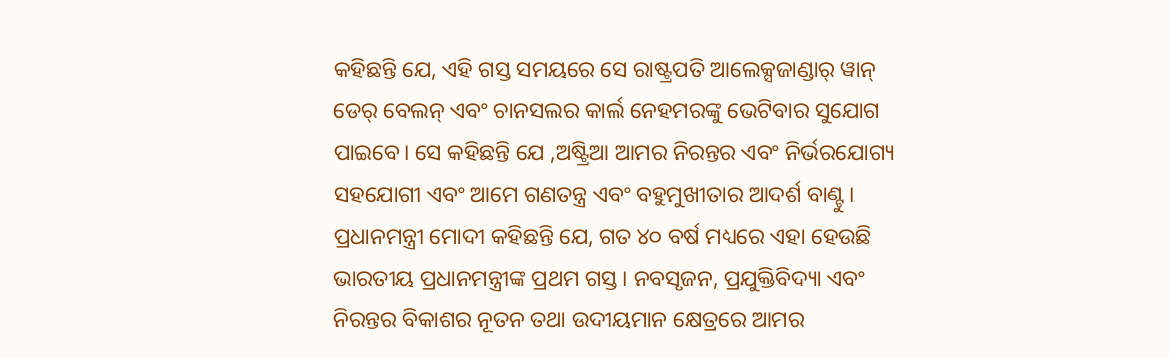କହିଛନ୍ତି ଯେ, ଏହି ଗସ୍ତ ସମୟରେ ସେ ରାଷ୍ଟ୍ରପତି ଆଲେକ୍ସଜାଣ୍ଡାର୍ ୱାନ୍ ଡେର୍ ବେଲନ୍ ଏବଂ ଚାନସଲର କାର୍ଲ ନେହମରଙ୍କୁ ଭେଟିବାର ସୁଯୋଗ ପାଇବେ। ସେ କହିଛନ୍ତି ଯେ ,ଅଷ୍ଟ୍ରିଆ ଆମର ନିରନ୍ତର ଏବଂ ନିର୍ଭରଯୋଗ୍ୟ ସହଯୋଗୀ ଏବଂ ଆମେ ଗଣତନ୍ତ୍ର ଏବଂ ବହୁମୁଖୀତାର ଆଦର୍ଶ ବାଣ୍ଟୁ।
ପ୍ରଧାନମନ୍ତ୍ରୀ ମୋଦୀ କହିଛନ୍ତି ଯେ, ଗତ ୪୦ ବର୍ଷ ମଧ୍ୟରେ ଏହା ହେଉଛି ଭାରତୀୟ ପ୍ରଧାନମନ୍ତ୍ରୀଙ୍କ ପ୍ରଥମ ଗସ୍ତ। ନବସୃଜନ, ପ୍ରଯୁକ୍ତିବିଦ୍ୟା ଏବଂ ନିରନ୍ତର ବିକାଶର ନୂତନ ତଥା ଉଦୀୟମାନ କ୍ଷେତ୍ରରେ ଆମର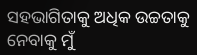ସହଭାଗିତାକୁ ଅଧିକ ଉଚ୍ଚତାକୁ ନେବାକୁ ମୁଁ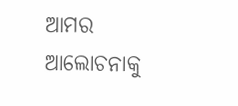ଆମର ଆଲୋଚନାକୁ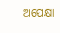ଅପେକ୍ଷା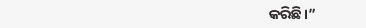କରିଛି।”